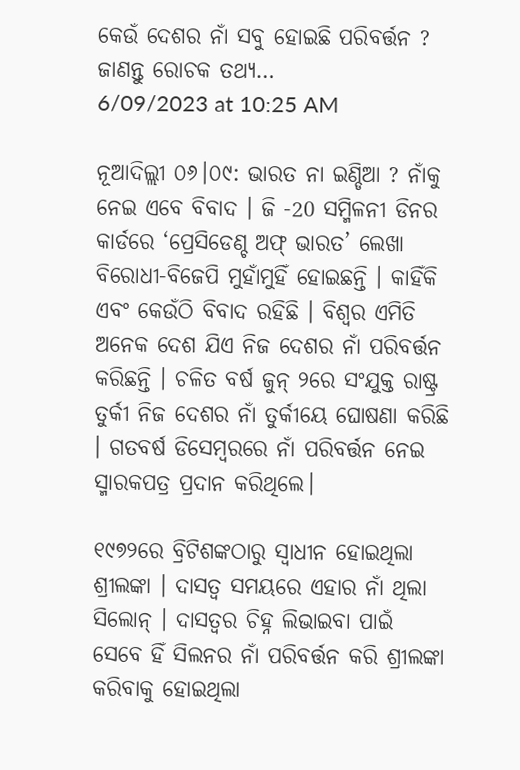କେଉଁ ଦେଶର ନାଁ ସବୁ ହୋଇଛି ପରିବର୍ତ୍ତନ ? ଜାଣନ୍ତୁ ରୋଚକ ତଥ୍ୟ…
6/09/2023 at 10:25 AM

ନୂଆଦିଲ୍ଲୀ ୦୬।୦୯: ଭାରତ ନା ଇଣ୍ଡିଆ ? ନାଁକୁ ନେଇ ଏବେ ବିବାଦ । ଜି -20 ସମ୍ମିଳନୀ ଡିନର କାର୍ଡରେ ‘ପ୍ରେସିଡେଣ୍ଚ ଅଫ୍ ଭାରତ’ ଲେଖା ବିରୋଧୀ-ବିଜେପି ମୁହାଁମୁହିଁ ହୋଇଛନ୍ତି । କାହିଁକି ଏବଂ କେଉଁଠି ବିବାଦ ରହିଛି । ବିଶ୍ବର ଏମିତି ଅନେକ ଦେଶ ଯିଏ ନିଜ ଦେଶର ନାଁ ପରିବର୍ତ୍ତନ କରିଛନ୍ତି । ଚଳିତ ବର୍ଷ ଜୁନ୍ ୨ରେ ସଂଯୁକ୍ତ ରାଷ୍ଟ୍ର ତୁର୍କୀ ନିଜ ଦେଶର ନାଁ ତୁର୍କୀୟେ ଘୋଷଣା କରିଛି । ଗତବର୍ଷ ଡିସେମ୍ବରରେ ନାଁ ପରିବର୍ତ୍ତନ ନେଇ ସ୍ମାରକପତ୍ର ପ୍ରଦାନ କରିଥିଲେ।

୧୯୭୨ରେ ବ୍ରିଟିଶଙ୍କଠାରୁ ସ୍ୱାଧୀନ ହୋଇଥିଲା ଶ୍ରୀଲଙ୍କା । ଦାସତ୍ୱ ସମୟରେ ଏହାର ନାଁ ଥିଲା ସିଲୋନ୍ । ଦାସତ୍ୱର ଚିହ୍ନ ଲିଭାଇବା ପାଇଁ ସେବେ ହିଁ ସିଲନର ନାଁ ପରିବର୍ତ୍ତନ କରି ଶ୍ରୀଲଙ୍କା କରିବାକୁ ହୋଇଥିଲା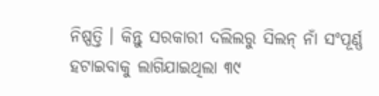ନିଷ୍ପତ୍ତି । କିନ୍ତୁ ସରକାରୀ ଦଲିଲରୁ ସିଲନ୍ ନାଁ ସଂପୂର୍ଣ୍ଣ ହଟାଇବାକୁ ଲାଗିଯାଇଥିଲା ୩୯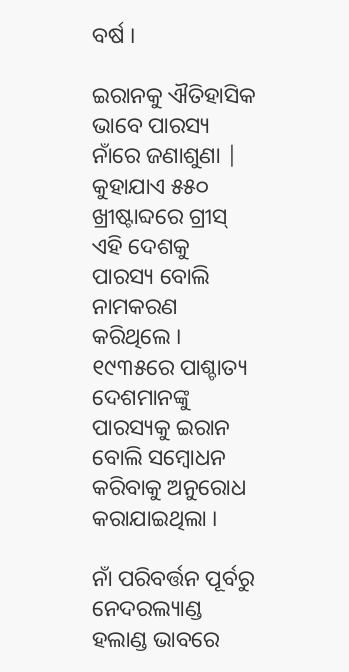ବର୍ଷ ।

ଇରାନକୁ ଐତିହାସିକ ଭାବେ ପାରସ୍ୟ ନାଁରେ ଜଣାଶୁଣା | କୁହାଯାଏ ୫୫୦ ଖ୍ରୀଷ୍ଟାବ୍ଦରେ ଗ୍ରୀସ୍ ଏହି ଦେଶକୁ ପାରସ୍ୟ ବୋଲି ନାମକରଣ କରିଥିଲେ । ୧୯୩୫ରେ ପାଶ୍ଚାତ୍ୟ ଦେଶମାନଙ୍କୁ ପାରସ୍ୟକୁ ଇରାନ ବୋଲି ସମ୍ବୋଧନ କରିବାକୁ ଅନୁରୋଧ କରାଯାଇଥିଲା ।

ନାଁ ପରିବର୍ତ୍ତନ ପୂର୍ବରୁ ନେଦରଲ୍ୟାଣ୍ଡ ହଲାଣ୍ଡ ଭାବରେ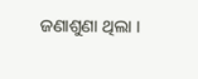ଜଣାଶୁଣା ଥିଲା ।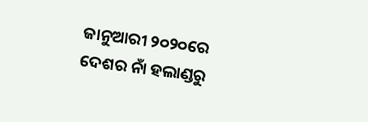ଜାନୁଆରୀ ୨୦୨୦ରେ ଦେଶର ନାଁ ହଲାଣ୍ଡରୁ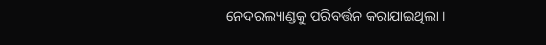ନେଦରଲ୍ୟାଣ୍ଡକୁ ପରିବର୍ତ୍ତନ କରାଯାଇଥିଲା ।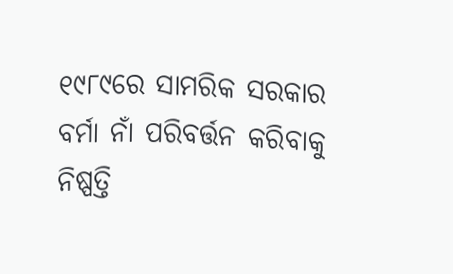୧୯୮୯ରେ ସାମରିକ ସରକାର ବର୍ମା ନାଁ ପରିବର୍ତ୍ତନ କରିବାକୁ ନିଷ୍ପତ୍ତି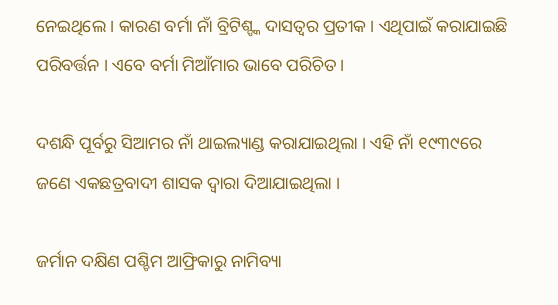ନେଇଥିଲେ । କାରଣ ବର୍ମା ନାଁ ବ୍ରିଟିଶ୍ଙ୍କ ଦାସତ୍ବର ପ୍ରତୀକ । ଏଥିପାଇଁ କରାଯାଇଛି ପରିବର୍ତ୍ତନ । ଏବେ ବର୍ମା ମିଆଁମାର ଭାବେ ପରିଚିତ ।

ଦଶନ୍ଧି ପୂର୍ବରୁ ସିଆମର ନାଁ ଥାଇଲ୍ୟାଣ୍ଡ କରାଯାଇଥିଲା । ଏହି ନାଁ ୧୯୩୯ରେ ଜଣେ ଏକଛତ୍ରବାଦୀ ଶାସକ ଦ୍ବାରା ଦିଆଯାଇଥିଲା ।

ଜର୍ମାନ ଦକ୍ଷିଣ ପଶ୍ଚିମ ଆଫ୍ରିକାରୁ ନାମିବ୍ୟା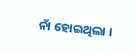ନାଁ ହୋଇଥିଲା ।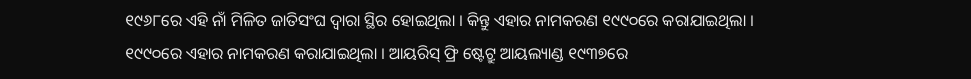୧୯୬୮ରେ ଏହି ନାଁ ମିଳିତ ଜାତିସଂଘ ଦ୍ୱାରା ସ୍ଥିର ହୋଇଥିଲା । କିନ୍ତୁ ଏହାର ନାମକରଣ ୧୯୯୦ରେ କରାଯାଇଥିଲା । ୧୯୯୦ରେ ଏହାର ନାମକରଣ କରାଯାଇଥିଲା । ଆୟରିସ୍ ଫ୍ରି ଷ୍ଟେଟ୍ରୁ ଆୟଲ୍ୟାଣ୍ଡ ୧୯୩୭ରେ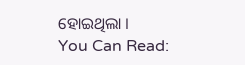ହୋଇଥିଲା ।
You Can Read: